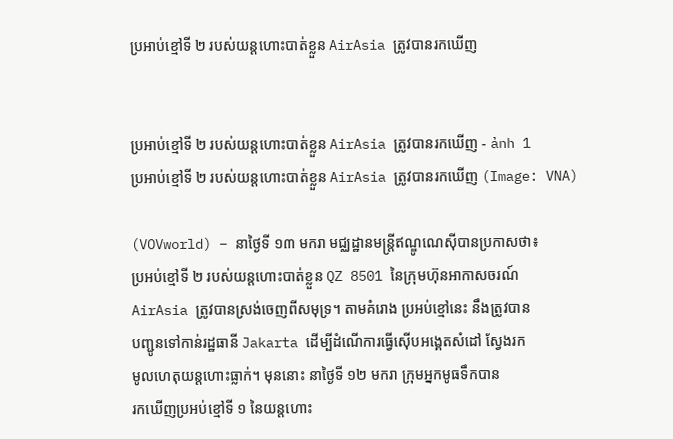ប្រអាប់ខ្មៅទី ២ របស់យន្តហោះបាត់ខ្លួន AirAsia ត្រូវបានរកឃើញ


ប្រអាប់ខ្មៅទី ២ របស់យន្តហោះបាត់ខ្លួន AirAsia ត្រូវបានរកឃើញ - ảnh 1
ប្រអាប់ខ្មៅទី ២ របស់យន្តហោះបាត់ខ្លួន AirAsia ត្រូវបានរកឃើញ (Image: VNA)

(VOVworld) – នាថ្ងៃទី ១៣ មករា មជ្ឈដ្ឋានមន្ត្រីឥណ្ឌូណេស៊ីបានប្រកាសថា៖
ប្រអប់ខ្មៅទី ២ របស់យន្តហោះបាត់ខ្លួន QZ 8501 នៃក្រុមហ៊ុនអាកាសចរណ៍
AirAsia ត្រូវបានស្រង់ចេញពីសមុទ្រ។ តាមគំរោង ប្រអប់ខ្មៅនេះ នឹងត្រូវបាន
បញ្ជូនទៅកាន់រដ្ឋធានី Jakarta ដើម្បីដំណើការធ្វើស៊ើបអង្គេតសំដៅ ស្វែងរក
មូលហេតុយន្តហោះធ្លាក់។ មុននោះ នាថ្ងៃទី ១២ មករា ក្រុមអ្នកមូធទឹកបាន
រកឃើញប្រអប់ខ្មៅទី ១ នៃយន្តហោះ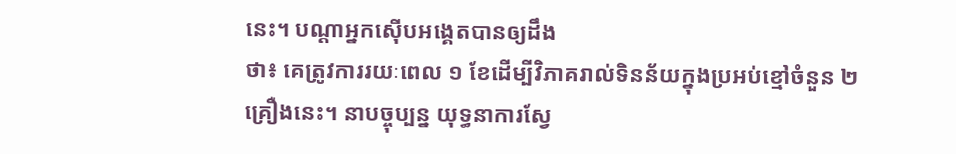នេះ។ បណ្ដាអ្នកស៊ើបអង្គេតបានឲ្យដឹង
ថា៖ គេត្រូវការរយៈពេល ១ ខែដើម្បីវិភាគរាល់ទិនន័យក្នុងប្រអប់ខ្មៅចំនួន ២
គ្រឿងនេះ។ នាបច្ចុប្បន្ន យុទ្ធនាការស្វែ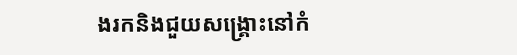ងរកនិងជួយសង្គ្រោះនៅកំ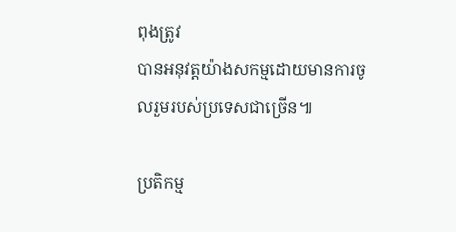ពុងត្រូវ
បានអនុវត្តយ៉ាងសកម្មដោយមានការចូលរួមរបស់ប្រទេសជាច្រើន៕

ប្រតិកម្ម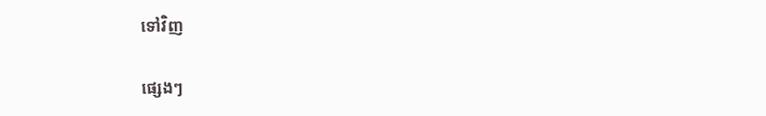ទៅវិញ

ផ្សេងៗ